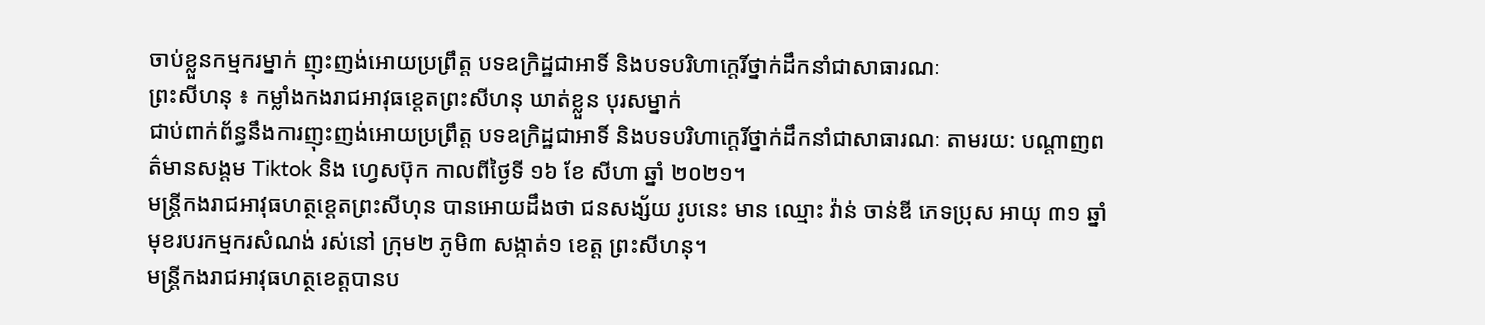ចាប់ខ្លួនកម្មករម្នាក់ ញុះញង់អោយប្រព្រឹត្ត បទឧក្រិដ្ឋជាអាទិ៍ និងបទបរិហាក្តេរិ៍ថ្នាក់ដឹកនាំជាសាធារណៈ
ព្រះសីហនុ ៖ កម្លាំងកងរាជអាវុធខេ្តតព្រះសីហនុ ឃាត់ខ្លួន បុរសម្នាក់
ជាប់ពាក់ព័ន្ធនឹងការញុះញង់អោយប្រព្រឹត្ត បទឧក្រិដ្ឋជាអាទិ៍ និងបទបរិហាក្តេរិ៍ថ្នាក់ដឹកនាំជាសាធារណៈ តាមរយ: បណ្តាញពត៌មានសង្តម Tiktok និង ហ្វេសប៊ុក កាលពីថ្ងៃទី ១៦ ខែ សីហា ឆ្នាំ ២០២១។
មន្ត្រីកងរាជអាវុធហត្ថខេ្តតព្រះសីហុន បានអោយដឹងថា ជនសង្ស័យ រូបនេះ មាន ឈ្មោះ វ៉ាន់ ចាន់ឌី ភេទប្រុស អាយុ ៣១ ឆ្នាំ មុខរបរកម្មករសំណង់ រស់នៅ ក្រុម២ ភូមិ៣ សង្កាត់១ ខេត្ត ព្រះសីហនុ។
មន្ត្រីកងរាជអាវុធហត្ថខេត្តបានប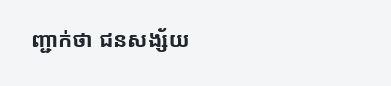ញ្ជាក់ថា ជនសង្ស័យ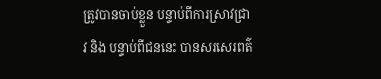ត្រូវបានចាប់ខ្លួន បន្ទាប់ពីការស្រាវជ្រាវ និង បន្ទាប់ពីជននេះ បានសរសេរពត៌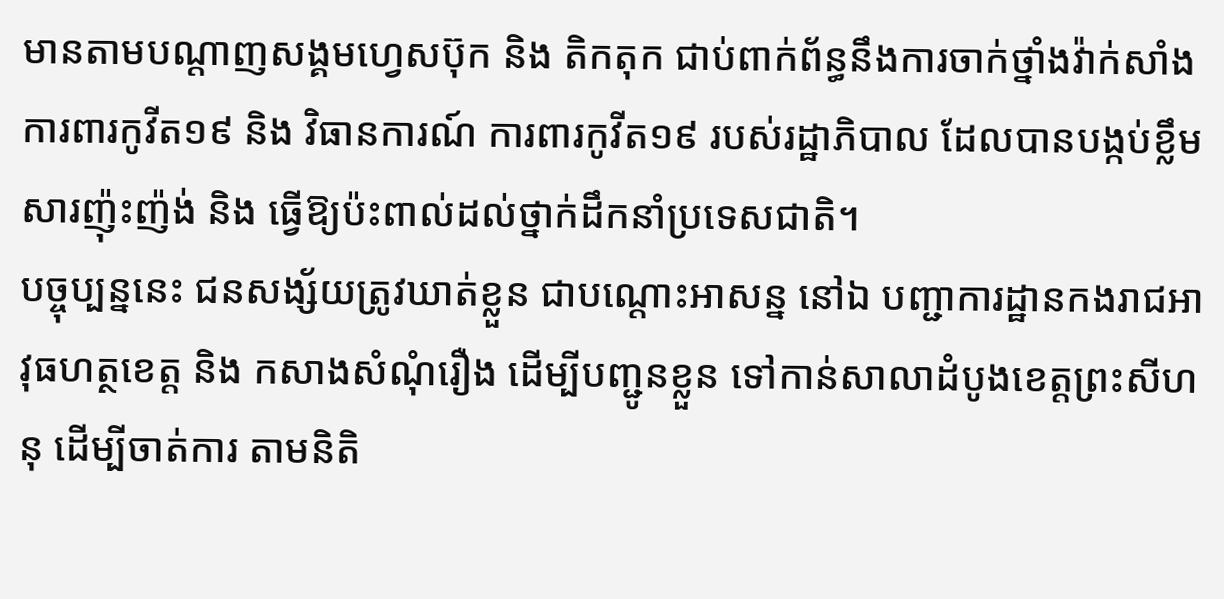មានតាមបណ្តាញសង្គមហ្វេសប៊ុក និង តិកតុក ជាប់ពាក់ព័ន្ធនឹងការចាក់ថ្នាំងវ៉ាក់សាំងការពារកូវីត១៩ និង វិធានការណ៍ ការពារកូវីត១៩ របស់រដ្ឋាភិបាល ដែលបានបង្កប់ខ្លឹមសារញ៉ុះញ៉ង់ និង ធ្វើឱ្យប៉ះពាល់ដល់ថ្នាក់ដឹកនាំប្រទេសជាតិ។
បច្ចុប្បន្ននេះ ជនសង្ស័យត្រូវឃាត់ខ្លួន ជាបណ្តោះអាសន្ន នៅឯ បញ្ជាការដ្ឋានកងរាជអាវុធហត្ថខេត្ត និង កសាងសំណុំរឿង ដើម្បីបញ្ជូនខ្លួន ទៅកាន់សាលាដំបូងខេត្តព្រះសីហនុ ដើម្បីចាត់ការ តាមនិតិ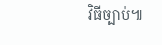វិធីច្បាប់៕